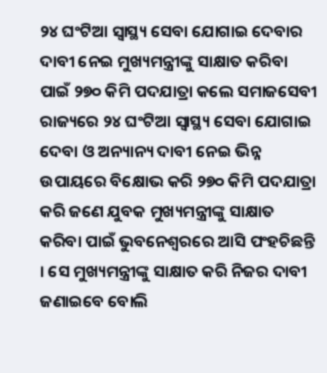୨୪ ଘଂଟିଆ ସ୍ୱାସ୍ଥ୍ୟ ସେବା ଯୋଗାଇ ଦେବାର ଦାବୀ ନେଇ ମୁଖ୍ୟମନ୍ତ୍ରୀଙ୍କୁ ସାକ୍ଷାତ କରିବା ପାଇଁ ୨୭୦ କିମି ପଦଯାତ୍ରା କଲେ ସମାଜସେବୀ
ରାଜ୍ୟରେ ୨୪ ଘଂଟିଆ ସ୍ୱାସ୍ଥ୍ୟ ସେବା ଯୋଗାଇ ଦେବା ଓ ଅନ୍ୟାନ୍ୟ ଦାବୀ ନେଇ ଭିନ୍ନ ଉପାୟରେ ବିକ୍ଷୋଭ କରି ୨୭୦ କିମି ପଦଯାତ୍ରା କରି ଜଣେ ଯୁବକ ମୁଖ୍ୟମନ୍ତ୍ରୀଙ୍କୁ ସାକ୍ଷାତ କରିବା ପାଇଁ ଭୁବନେଶ୍ୱରରେ ଆସି ପଂହଚିଛନ୍ତି । ସେ ମୁଖ୍ୟମନ୍ତ୍ରୀଙ୍କୁ ସାକ୍ଷାତ କରି ନିଜର ଦାବୀ ଜଣାଇବେ ବୋଲି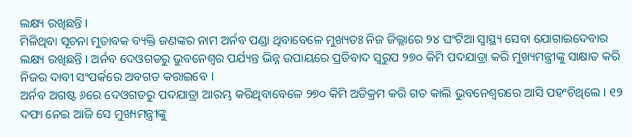ଲକ୍ଷ୍ୟ ରଖିଛନ୍ତି ।
ମିଳିଥିବା ସୂଚନା ମୁତାବକ ବ୍ୟକ୍ତି ଜଣଙ୍କର ନାମ ଅର୍ନବ ପଣ୍ଡା ଥିବାବେଳେ ମୁଖ୍ୟତଃ ନିଜ ଜିଲ୍ଲାରେ ୨୪ ଘଂଟିଆ ସ୍ୱାସ୍ଥ୍ୟ ସେବା ଯୋଗାଇଦେବାର ଲକ୍ଷ୍ୟ ରଖିଛନ୍ତି । ଅର୍ନବ ଦେଓଗଡରୁ ଭୁବନେଶ୍ୱର ପର୍ଯ୍ୟନ୍ତ ଭିନ୍ନ ଉପାୟରେ ପ୍ରତିବାଦ ସ୍ୱରୁପ ୨୭୦ କିମି ପଦଯାତ୍ରା କରି ମୁଖ୍ୟମନ୍ତ୍ରୀଙ୍କୁ ସାକ୍ଷାତ କରି ନିଜର ଦାବୀ ସଂପର୍କରେ ଅବଗତ କରାଇବେ ।
ଅର୍ନବ ଅଗଷ୍ଟ ୬ରେ ଦେଓଗଡରୁ ପଦଯାତ୍ରା ଆରମ୍ଭ କରିଥିବାବେଳେ ୨୭୦ କିମି ଅତିକ୍ରମ କରି ଗତ କାଲି ଭୁବନେଶ୍ୱରରେ ଆସି ପହଂଚିଥିଲେ । ୧୨ ଦଫା ନେଇ ଆଜି ସେ ମୁଖ୍ୟମନ୍ତ୍ରୀଙ୍କୁ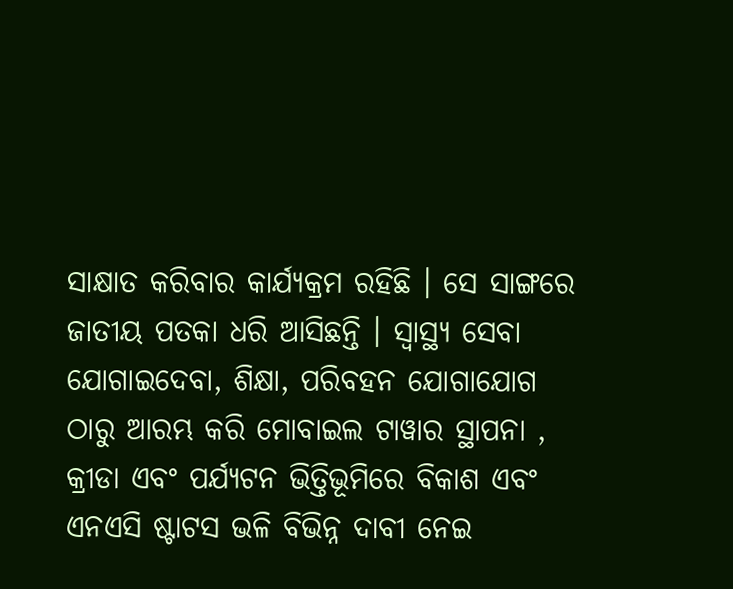ସାକ୍ଷାତ କରିବାର କାର୍ଯ୍ୟକ୍ରମ ରହିଛି । ସେ ସାଙ୍ଗରେ ଜାତୀୟ ପତକା ଧରି ଆସିଛନ୍ତି । ସ୍ୱାସ୍ଥ୍ୟ ସେବା ଯୋଗାଇଦେବା, ଶିକ୍ଷା, ପରିବହନ ଯୋଗାଯୋଗ ଠାରୁ ଆରମ୍ଭ କରି ମୋବାଇଲ ଟାୱାର ସ୍ଥାପନା , କ୍ରୀଡା ଏବଂ ପର୍ଯ୍ୟଟନ ଭିତ୍ତିଭୂମିରେ ବିକାଶ ଏବଂ ଏନଏସି ଷ୍ଟାଟସ ଭଳି ବିଭିନ୍ନ ଦାବୀ ନେଇ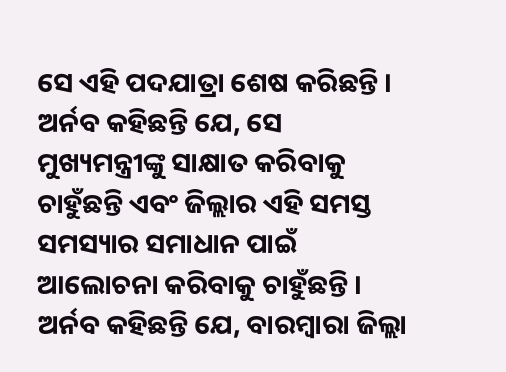ସେ ଏହି ପଦଯାତ୍ରା ଶେଷ କରିଛନ୍ତି ।
ଅର୍ନବ କହିଛନ୍ତି ଯେ, ସେ ମୁଖ୍ୟମନ୍ତ୍ରୀଙ୍କୁ ସାକ୍ଷାତ କରିବାକୁ ଚାହୁଁଛନ୍ତି ଏବଂ ଜିଲ୍ଲାର ଏହି ସମସ୍ତ ସମସ୍ୟାର ସମାଧାନ ପାଇଁ ଆଲୋଚନା କରିବାକୁ ଚାହୁଁଛନ୍ତି । ଅର୍ନବ କହିଛନ୍ତି ଯେ, ବାରମ୍ବାରା ଜିଲ୍ଲା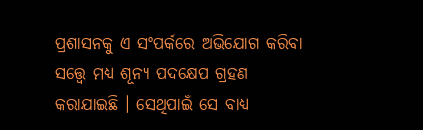ପ୍ରଶାସନକୁ ଏ ସଂପର୍କରେ ଅଭିଯୋଗ କରିବା ସତ୍ତ୍ୱେ ମଧ୍ୟ ଶୂନ୍ୟ ପଦକ୍ଷେପ ଗ୍ରହଣ କରାଯାଇଛି । ସେଥିପାଇଁ ସେ ବାଧ୍ୟ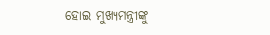ହୋଇ ମୁଖ୍ୟମନ୍ତ୍ରୀଙ୍କୁ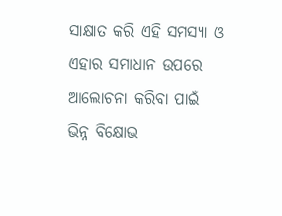ସାକ୍ଷାତ କରି ଏହି ସମସ୍ୟା ଓ ଏହାର ସମାଧାନ ଉପରେ ଆଲୋଚନା କରିବା ପାଇଁ ଭିନ୍ନ ବିକ୍ଷୋଭ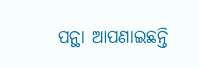ପନ୍ଥା ଆପଣାଇଛନ୍ତି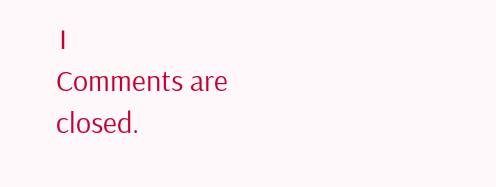।
Comments are closed.